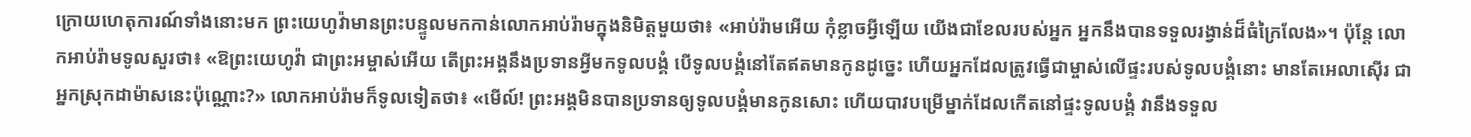ក្រោយហេតុការណ៍ទាំងនោះមក ព្រះយេហូវ៉ាមានព្រះបន្ទូលមកកាន់លោកអាប់រ៉ាមក្នុងនិមិត្តមួយថា៖ «អាប់រ៉ាមអើយ កុំខ្លាចអ្វីឡើយ យើងជាខែលរបស់អ្នក អ្នកនឹងបានទទួលរង្វាន់ដ៏ធំក្រៃលែង»។ ប៉ុន្ដែ លោកអាប់រ៉ាមទូលសួរថា៖ «ឱព្រះយេហូវ៉ា ជាព្រះអម្ចាស់អើយ តើព្រះអង្គនឹងប្រទានអ្វីមកទូលបង្គំ បើទូលបង្គំនៅតែឥតមានកូនដូច្នេះ ហើយអ្នកដែលត្រូវធ្វើជាម្ចាស់លើផ្ទះរបស់ទូលបង្គំនោះ មានតែអេលាស៊ើរ ជាអ្នកស្រុកដាម៉ាសនេះប៉ុណ្ណោះ?» លោកអាប់រ៉ាមក៏ទូលទៀតថា៖ «មើល៍! ព្រះអង្គមិនបានប្រទានឲ្យទូលបង្គំមានកូនសោះ ហើយបាវបម្រើម្នាក់ដែលកើតនៅផ្ទះទូលបង្គំ វានឹងទទួល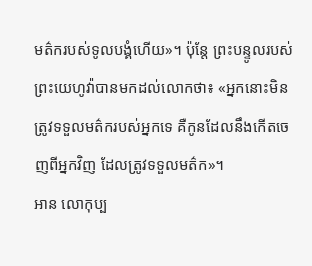មត៌ករបស់ទូលបង្គំហើយ»។ ប៉ុន្ដែ ព្រះបន្ទូលរបស់ព្រះយេហូវ៉ាបានមកដល់លោកថា៖ «អ្នកនោះមិនត្រូវទទួលមត៌ករបស់អ្នកទេ គឺកូនដែលនឹងកើតចេញពីអ្នកវិញ ដែលត្រូវទទួលមត៌ក»។
អាន លោកុប្ប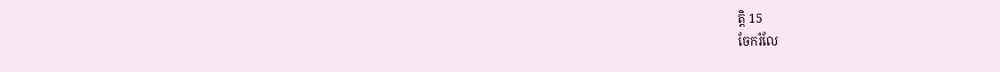ត្តិ 15
ចែករំលែ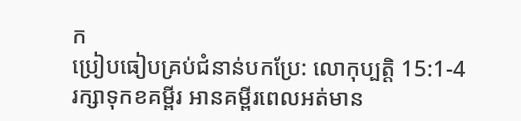ក
ប្រៀបធៀបគ្រប់ជំនាន់បកប្រែ: លោកុប្បត្តិ 15:1-4
រក្សាទុកខគម្ពីរ អានគម្ពីរពេលអត់មាន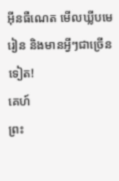អ៊ីនធឺណេត មើលឃ្លីបមេរៀន និងមានអ្វីៗជាច្រើនទៀត!
គេហ៍
ព្រះ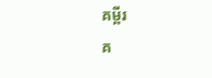គម្ពីរ
គ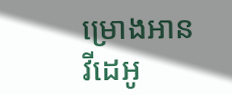ម្រោងអាន
វីដេអូ